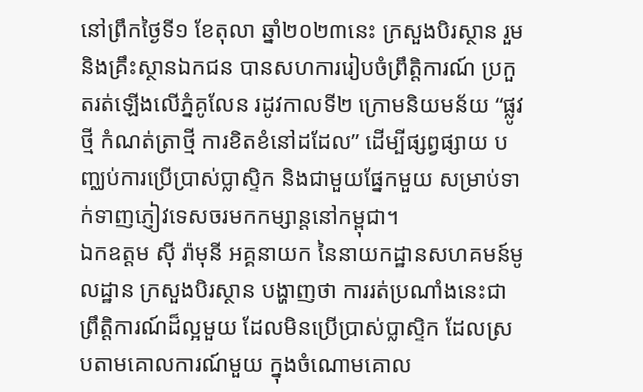នៅព្រឹកថ្ងៃទី១ ខែតុលា ឆ្នាំ២០២៣នេះ ក្រសួងបិរស្ថាន រួមនិងគ្រឹះស្ថានឯកជន បានសហការរៀបចំព្រឹត្តិការណ៍ ប្រកួតរត់ឡើងលើភ្នំគូលែន រដូវកាលទី២ ក្រោមនិយមន័យ “ផ្លូវថ្មី កំណត់ត្រាថ្មី ការខិតខំនៅដដែល” ដើម្បីផ្សព្វផ្សាយ បញ្ឈប់ការប្រើប្រាស់ប្លាស្ទិក និងជាមួយផ្នែកមួយ សម្រាប់ទាក់ទាញភ្ញៀវទេសចរមកកម្សាន្តនៅកម្ពុជា។
ឯកឧត្តម ស៊ី រ៉ាមុនី អគ្គនាយក នៃនាយកដ្ឋានសហគមន៍មូលដ្ឋាន ក្រសួងបិរស្ថាន បង្ហាញថា ការរត់ប្រណាំងនេះជាព្រឹត្តិការណ៍ដ៏ល្អមួយ ដែលមិនប្រើប្រាស់ប្លាស្ទិក ដែលស្របតាមគោលការណ៍មួយ ក្នុងចំណោមគោល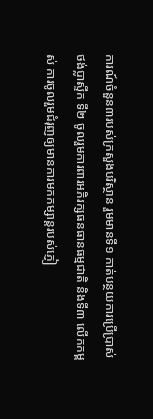ការណ៍ចំនួន៣របស់ក្រសួងបរិស្ថាន រួមមានទី១ កាត់បន្ថយការប្រើប្រាស់ថង់ប្លាស្ទីក ទី២ ចូលរួមការពារអភិរក្សធនធានធម្មជាតិ និងទី៣ លើកកម្ពស់ ការចូលរួមជំរុញឲ្យមានការមកកម្សាន្តរបស់ភ្ញៀ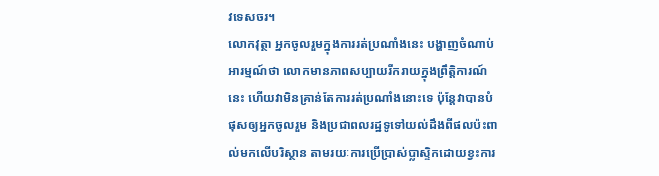វទេសចរ។
លោកវុត្ថា អ្នកចូលរួមក្នុងការរត់ប្រណាំងនេះ បង្ហាញចំណាប់អារម្មណ៍ថា លោកមានភាពសប្បាយរីករាយក្នុងព្រឹត្តិការណ៍នេះ ហើយវាមិនគ្រាន់តែការរត់ប្រណាំងនោះទេ ប៉ុន្តែវាបានបំផុសឲ្យអ្នកចូលរួម និងប្រជាពលរដ្ឋទូទៅយល់ដឹងពីផលប៉ះពាល់មកលើបរិស្ថាន តាមរយៈការប្រើប្រាស់ប្លាស្ទិកដោយខ្វះការ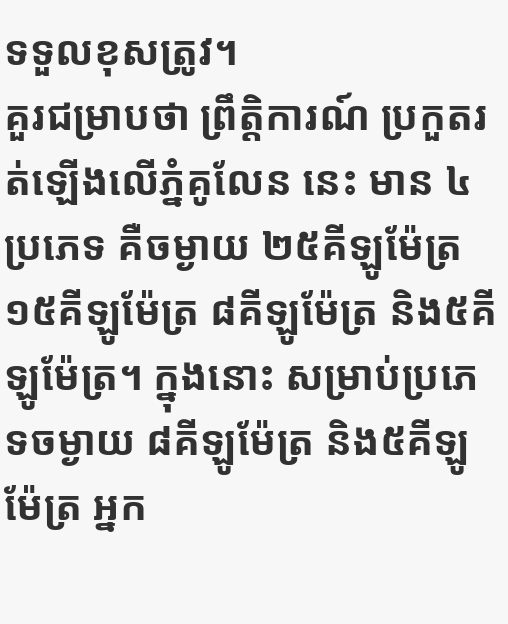ទទួលខុសត្រូវ។
គួរជម្រាបថា ព្រឹត្តិការណ៍ ប្រកួតរត់ឡើងលើភ្នំគូលែន នេះ មាន ៤ប្រភេទ គឺចម្ងាយ ២៥គីឡូម៉ែត្រ ១៥គីឡូម៉ែត្រ ៨គីឡូម៉ែត្រ និង៥គីឡូម៉ែត្រ។ ក្នុងនោះ សម្រាប់ប្រភេទចម្ងាយ ៨គីឡូម៉ែត្រ និង៥គីឡូម៉ែត្រ អ្នក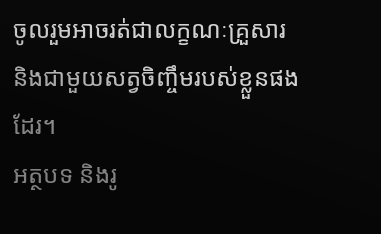ចូលរួមអាចរត់ជាលក្ខណៈគ្រួសារ និងជាមួយសត្វចិញ្ចឹមរបស់ខ្លួនផងដែរ។
អត្ថបទ និងរូ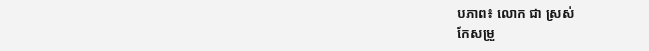បភាព៖ លោក ជា ស្រស់
កែសម្រួ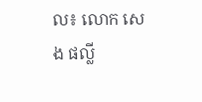ល៖ លោក សេង ផល្លី